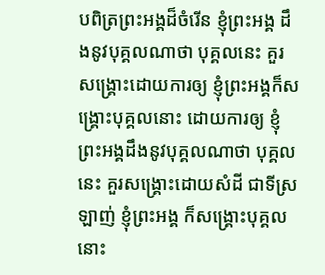បពិត្រព្រះអង្គដ៏ចំរើន ខ្ញុំព្រះអង្គ ដឹងនូវបុគ្គលណាថា បុគ្គលនេះ គួរសង្គ្រោះដោយការឲ្យ ខ្ញុំព្រះអង្គក៏សង្គ្រោះបុគ្គលនោះ ដោយការឲ្យ ខ្ញុំព្រះអង្គដឹងនូវបុគ្គលណាថា បុគ្គលនេះ គួរសង្គ្រោះដោយសំដី ជាទីស្រឡាញ់ ខ្ញុំព្រះអង្គ ក៏សង្គ្រោះបុគ្គលនោះ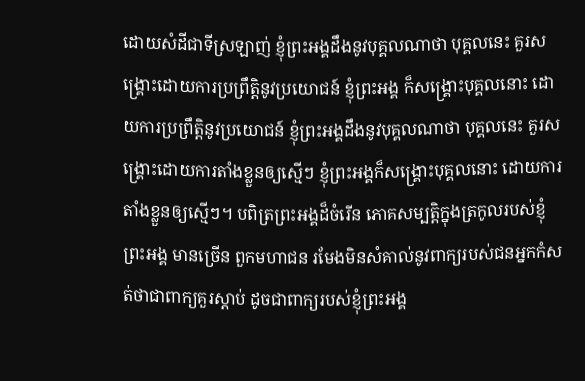ដោយសំដីជាទីស្រឡាញ់ ខ្ញុំព្រះអង្គដឹងនូវបុគ្គលណាថា បុគ្គលនេះ គួរសង្គ្រោះដោយការប្រព្រឹត្តិនូវប្រយោជន៍ ខ្ញុំព្រះអង្គ ក៏សង្គ្រោះបុគ្គលនោះ ដោយការប្រព្រឹត្តិនូវប្រយោជន៍ ខ្ញុំព្រះអង្គដឹងនូវបុគ្គលណាថា បុគ្គលនេះ គួរសង្គ្រោះដោយការតាំងខ្លួនឲ្យស្មើៗ ខ្ញុំព្រះអង្គក៏សង្គ្រោះបុគ្គលនោះ ដោយការតាំងខ្លួនឲ្យស្មើៗ។ បពិត្រព្រះអង្គដ៏ចំរើន ភោគសម្បត្តិក្នុងត្រកូលរបស់ខ្ញុំព្រះអង្គ មានច្រើន ពួកមហាជន រមែងមិនសំគាល់នូវពាក្យរបស់ជនអ្នកកំសត់ថាជាពាក្យគួរស្តាប់ ដូចជាពាក្យរបស់ខ្ញុំព្រះអង្គ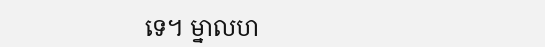ទេ។ ម្នាលហ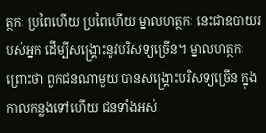ត្ថកៈ ប្រពៃហើយ ប្រពៃហើយ ម្នាលហត្ថកៈ នេះជាឧបាយរបស់អ្នក ដើម្បីសង្គ្រោះនូវបរិសទ្យច្រើន។ ម្នាលហត្ថកៈ ព្រោះថា ពួកជនណាមួយ បានសង្គ្រោះបរិសទ្យច្រើន ក្នុងកាលកន្លងទៅហើយ ជនទាំងអស់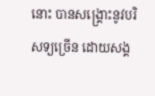នោះ បានសង្គ្រោះនូវបរិសទ្យច្រើន ដោយសង្គ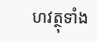ហវត្ថុទាំង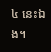៤ នេះឯង។